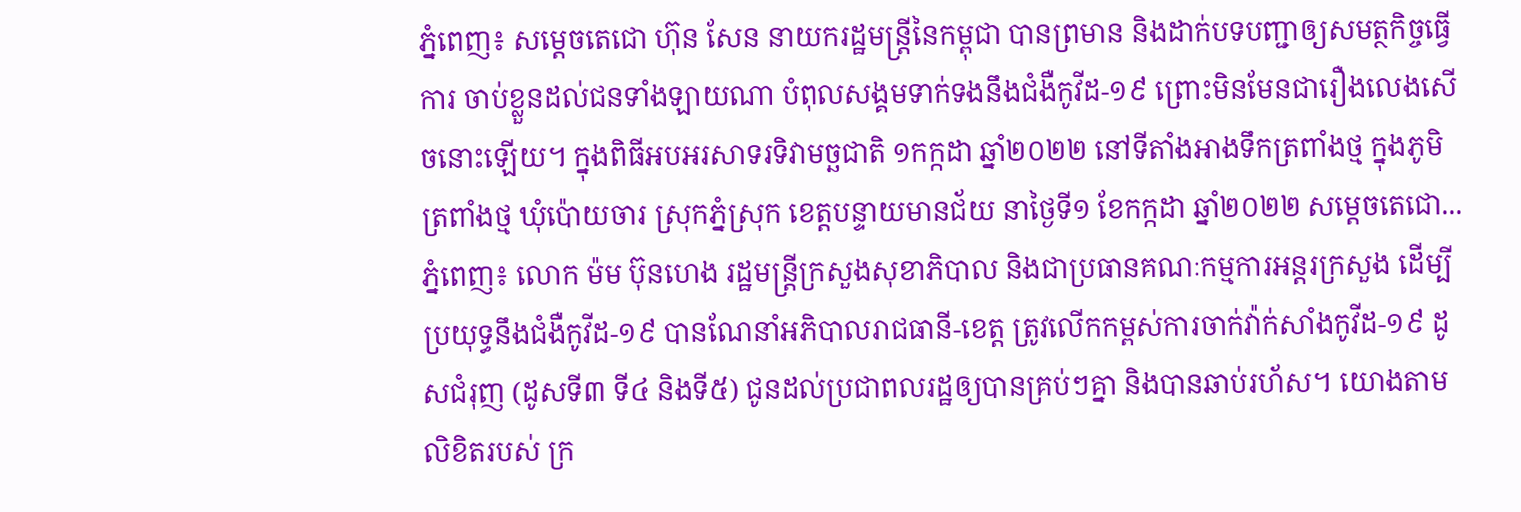ភ្នំពេញ៖ សម្ដេចតេជោ ហ៊ុន សែន នាយករដ្ឋមន្ដ្រីនៃកម្ពុជា បានព្រមាន និងដាក់បទបញ្ជាឲ្យសមត្ថកិច្ចធ្វើការ ចាប់ខ្លួនដល់ជនទាំងឡាយណា បំពុលសង្គមទាក់ទងនឹងជំងឺកូវីដ-១៩ ព្រោះមិនមែនជារឿងលេងសើចនោះឡើយ។ ក្នុងពិធីអបអរសាទរទិវាមច្ឆជាតិ ១កក្កដា ឆ្នាំ២០២២ នៅទីតាំងអាងទឹកត្រពាំងថ្ម ក្នុងភូមិត្រពាំងថ្ម ឃុំប៉ោយចារ ស្រុកភ្នំស្រុក ខេត្តបន្ទាយមានជ័យ នាថ្ងៃទី១ ខែកក្កដា ឆ្នាំ២០២២ សម្ដេចតេជោ...
ភ្នំពេញ៖ លោក ម៉ម ប៊ុនហេង រដ្ឋមន្ដ្រីក្រសួងសុខាភិបាល និងជាប្រធានគណៈកម្មការអន្ដរក្រសួង ដើម្បីប្រយុទ្ធនឹងជំងឺកូវីដ-១៩ បានណែនាំអភិបាលរាជធានី-ខេត្ត ត្រូវលើកកម្ពស់ការចាក់វ៉ាក់សាំងកូវីដ-១៩ ដូសជំរុញ (ដូសទី៣ ទី៤ និងទី៥) ជូនដល់ប្រជាពលរដ្ឋឲ្យបានគ្រប់ៗគ្នា និងបានឆាប់រហ័ស។ យោងតាមលិខិតរបស់ ក្រ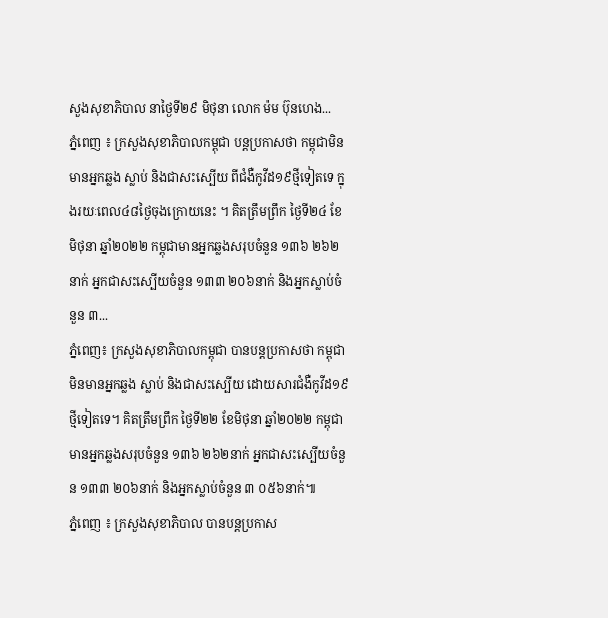សួងសុខាភិបាល នាថ្ងៃទី២៩ មិថុនា លោក ម៉ម ប៊ុនហេង...
ភ្នំពេញ ៖ ក្រសួងសុខាភិបាលកម្ពុជា បន្តប្រកាសថា កម្ពុជាមិនមានអ្នកឆ្លង ស្លាប់ និងជាសះស្បើយ ពីជំងឺកូវីដ១៩ថ្មីទៀតទេ ក្នុងរយៈពេល៤៨ថ្ងៃចុងក្រោយនេះ ។ គិតត្រឹមព្រឹក ថ្ងៃទី២៤ ខែមិថុនា ឆ្នាំ២០២២ កម្ពុជាមានអ្នកឆ្លងសរុបចំនួន ១៣៦ ២៦២នាក់ អ្នកជាសះស្បើយចំនួន ១៣៣ ២០៦នាក់ និងអ្នកស្លាប់ចំនួន ៣...
ភ្នំពេញ៖ ក្រសួងសុខាភិបាលកម្ពុជា បានបន្តប្រកាសថា កម្ពុជា មិនមានអ្នកឆ្លង ស្លាប់ និងជាសះស្បើយ ដោយសារជំងឺកូវីដ១៩ថ្មីទៀតទេ។ គិតត្រឹមព្រឹក ថ្ងៃទី២២ ខែមិថុនា ឆ្នាំ២០២២ កម្ពុជាមានអ្នកឆ្លងសរុបចំនួន ១៣៦ ២៦២នាក់ អ្នកជាសះស្បើយចំនួន ១៣៣ ២០៦នាក់ និងអ្នកស្លាប់ចំនួន ៣ ០៥៦នាក់៕
ភ្នំពេញ ៖ ក្រសួងសុខាភិបាល បានបន្តប្រកាស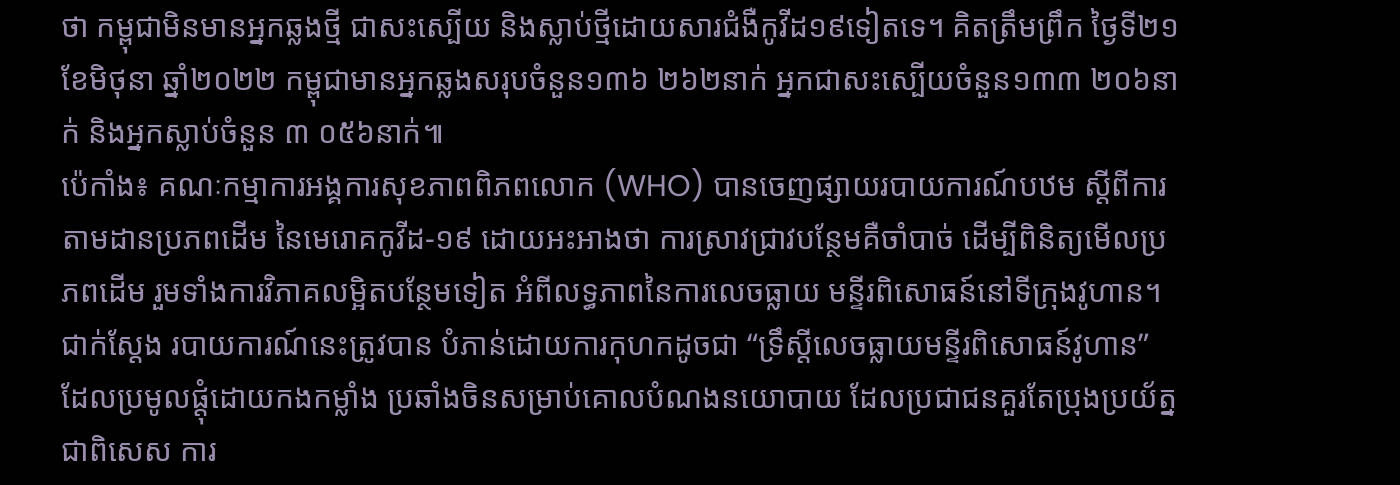ថា កម្ពុជាមិនមានអ្នកឆ្លងថ្មី ជាសះស្បើយ និងស្លាប់ថ្មីដោយសារជំងឺកូវីដ១៩ទៀតទេ។ គិតត្រឹមព្រឹក ថ្ងៃទី២១ ខែមិថុនា ឆ្នាំ២០២២ កម្ពុជាមានអ្នកឆ្លងសរុបចំនួន១៣៦ ២៦២នាក់ អ្នកជាសះស្បើយចំនួន១៣៣ ២០៦នាក់ និងអ្នកស្លាប់ចំនួន ៣ ០៥៦នាក់៕
ប៉េកាំង៖ គណៈកម្មាការអង្គការសុខភាពពិភពលោក (WHO) បានចេញផ្សាយរបាយការណ៍បឋម ស្តីពីការតាមដានប្រភពដើម នៃមេរោគកូវីដ-១៩ ដោយអះអាងថា ការស្រាវជ្រាវបន្ថែមគឺចាំបាច់ ដើម្បីពិនិត្យមើលប្រភពដើម រួមទាំងការវិភាគលម្អិតបន្ថែមទៀត អំពីលទ្ធភាពនៃការលេចធ្លាយ មន្ទីរពិសោធន៍នៅទីក្រុងវូហាន។ ជាក់ស្តែង របាយការណ៍នេះត្រូវបាន បំភាន់ដោយការកុហកដូចជា “ទ្រឹស្តីលេចធ្លាយមន្ទីរពិសោធន៍វូហាន” ដែលប្រមូលផ្តុំដោយកងកម្លាំង ប្រឆាំងចិនសម្រាប់គោលបំណងនយោបាយ ដែលប្រជាជនគួរតែប្រុងប្រយ័ត្នជាពិសេស ការ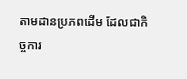តាមដានប្រភពដើម ដែលជាកិច្ចការ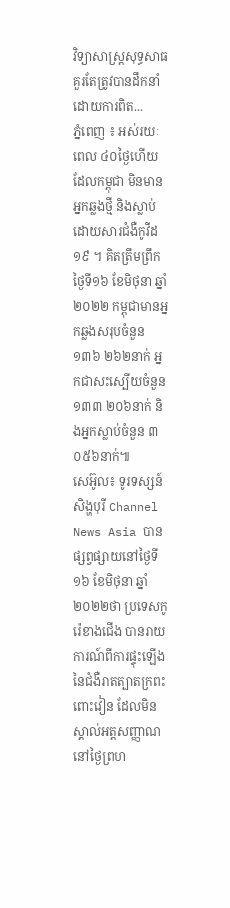វិទ្យាសាស្ត្រសុទ្ធសាធ គួរតែត្រូវបានដឹកនាំដោយការពិត...
ភ្នំពេញ ៖ អស់រយៈពេល ៤០ថ្ងៃហើយដែលកម្ពុជា មិនមានអ្នកឆ្លងថ្មី និងស្លាប់ ដោយសារជំងឺកូវីដ១៩ ។ គិតត្រឹមព្រឹកថ្ងៃទី១៦ ខែមិថុនា ឆ្នាំ២០២២ កម្ពុជាមានអ្នកឆ្លងសរុបចំនួន ១៣៦ ២៦២នាក់ អ្នកជាសះស្បើយចំនួន ១៣៣ ២០៦នាក់ និងអ្នកស្លាប់ចំនួន ៣ ០៥៦នាក់៕
សេអ៊ូល៖ ទូរទស្សន៍សិង្ហបុរី Channel News Asia បានផ្សព្វផ្សាយនៅថ្ងៃទី១៦ ខែមិថុនា ឆ្នាំ២០២២ថា ប្រទេសកូរ៉េខាងជើង បានរាយការណ៍ពីការផ្ទុះឡើង នៃជំងឺរាតត្បាតក្រពះពោះវៀន ដែលមិនស្គាល់អត្តសញ្ញាណ នៅថ្ងៃព្រហ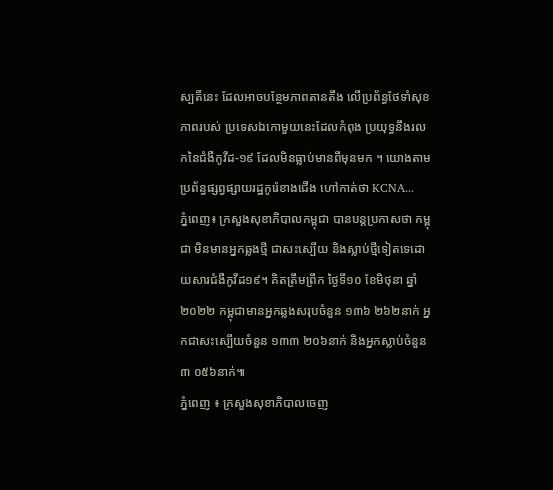ស្បតិ៍នេះ ដែលអាចបន្ថែមភាពតានតឹង លើប្រព័ន្ធថែទាំសុខភាពរបស់ ប្រទេសឯកោមួយនេះដែលកំពុង ប្រយុទ្ធនឹងរលកនៃជំងឺកូវីដ-១៩ ដែលមិនធ្លាប់មានពីមុនមក ។ យោងតាមប្រព័ន្ធផ្សព្វផ្សាយរដ្ឋកូរ៉េខាងជើង ហៅកាត់ថា KCNA...
ភ្នំពេញ៖ ក្រសួងសុខាភិបាលកម្ពុជា បានបន្តប្រកាសថា កម្ពុជា មិនមានអ្នកឆ្លងថ្មី ជាសះស្បើយ និងស្លាប់ថ្មីទៀតទេដោយសារជំងឺកូវីដ១៩។ គិតត្រឹមព្រឹក ថ្ងៃទី១០ ខែមិថុនា ឆ្នាំ២០២២ កម្ពុជាមានអ្នកឆ្លងសរុបចំនួន ១៣៦ ២៦២នាក់ អ្នកជាសះស្បើយចំនួន ១៣៣ ២០៦នាក់ និងអ្នកស្លាប់ចំនួន ៣ ០៥៦នាក់៕
ភ្នំពេញ ៖ ក្រសួងសុខាភិបាលចេញ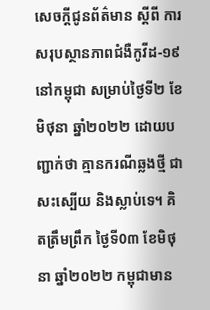សេចក្តីជូនព័ត៌មាន ស្តីពី ការសរុបស្ថានភាពជំងឺកូវីដ-១៩ នៅកម្ពុជា សម្រាប់ថ្ងៃទី២ ខែមិថុនា ឆ្នាំ២០២២ ដោយបញ្ជាក់ថា គ្មានករណីឆ្លងថ្មី ជាសះស្បើយ និងស្លាប់ទេ។ គិតត្រឹមព្រឹក ថ្ងៃទី0៣ ខែមិថុនា ឆ្នាំ២០២២ កម្ពុជាមាន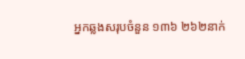អ្នកឆ្លងសរុបចំនួន ១៣៦ ២៦២នាក់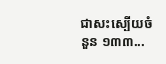ជាសះស្បើយចំនួន ១៣៣...